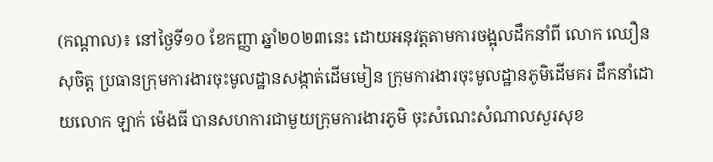(កណ្ដាល)៖ នៅថ្ងៃទី១០ ខែកញ្ញា ឆ្នាំ២០២៣នេះ ដោយអនុវត្តតាមការចង្អុលដឹកនាំពី លោក ឈឿន សុចិត្ត ប្រធានក្រុមការងារចុះមូលដ្ឋានសង្កាត់ដើមមៀន ក្រុមការងារចុះមូលដ្ឋានភូមិដើមគរ ដឹកនាំដោយលោក ឡាក់ ម៉េងធី បានសហការជាមួយក្រុមការងារភូមិ ចុះសំណេះសំណាលសួរសុខ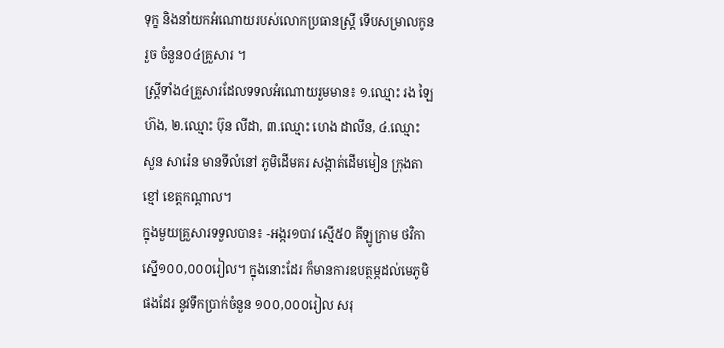ទុក្ខ និងនាំយកអំណោយរបស់លោកប្រធានស្ដ្រី ទើបសម្រាលកូនរួច ចំនួន០៤គ្រួសារ ។
ស្ត្រីទាំង៤គ្រួសារដែលទទលអំណោយរួមមាន៖ ១.ឈ្មោះ រង ឡៃហ៊ង, ២.ឈ្មោះ ប៊ុន លីដា, ៣.ឈ្មោះ ហេង ដាលីន, ៤.ឈ្មោះ សួន សារ៉េន មានទីលំនៅ ភូមិដើមគរ សង្កាត់ដើមមៀន ក្រុងតាខ្មៅ ខេត្ដកណ្ដាល។
ក្នុងមួយគ្រួសារទទួលបាន៖ -អង្ករ១បាវ ស្មើ៥០ គីឡូក្រាម ថវិកាស្នើ១០០,០០០រៀល។ ក្នុងនោះដែរ ក៏មានការឧបត្ថម្ភដល់មេភូមិផងដែរ នូវទឹកប្រាក់ចំនួន ១០០,០០០រៀល សរុ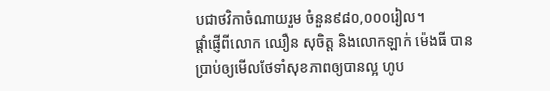បជាថវិកាចំណាយរួម ចំនួន៩៨០,០០០រៀល។
ផ្ដាំផ្ញើពីលោក ឈឿន សុចិត្ត និងលោកឡាក់ ម៉េងធី បានប្រាប់ឲ្យមើលថែទាំសុខភាពឲ្យបានល្អ ហូប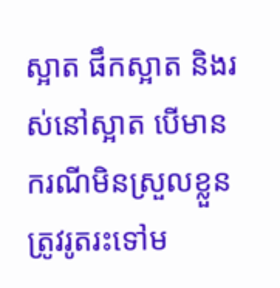ស្អាត ផឹកស្អាត និងរស់នៅស្អាត បើមានករណីមិនស្រួលខ្លួន ត្រូវរូតរះទៅម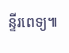ន្ទីរពេទ្យ៕